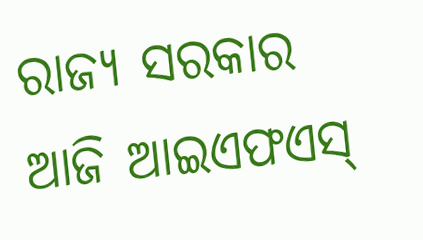ରାଜ୍ୟ ସରକାର ଆଜି ଆଇଏଫଏସ୍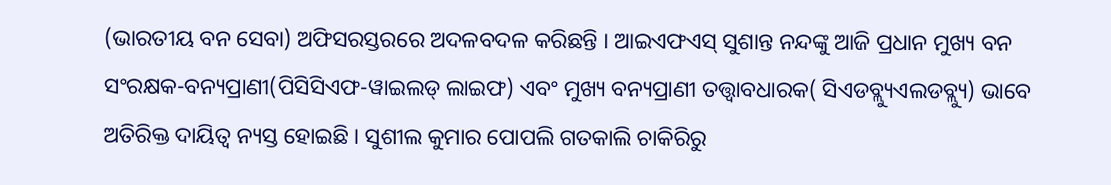(ଭାରତୀୟ ବନ ସେବା) ଅଫିସରସ୍ତରରେ ଅଦଳବଦଳ କରିଛନ୍ତି । ଆଇଏଫଏସ୍ ସୁଶାନ୍ତ ନନ୍ଦଙ୍କୁ ଆଜି ପ୍ରଧାନ ମୁଖ୍ୟ ବନ ସଂରକ୍ଷକ-ବନ୍ୟପ୍ରାଣୀ(ପିସିସିଏଫ-ୱାଇଲଡ୍ ଲାଇଫ) ଏବଂ ମୁଖ୍ୟ ବନ୍ୟପ୍ରାଣୀ ତତ୍ତ୍ୱାବଧାରକ( ସିଏଡବ୍ଲ୍ୟୁଏଲଡବ୍ଲ୍ୟୁ) ଭାବେ ଅତିରିକ୍ତ ଦାୟିତ୍ୱ ନ୍ୟସ୍ତ ହୋଇଛି । ସୁଶୀଲ କୁମାର ପୋପଲି ଗତକାଲି ଚାକିରିରୁ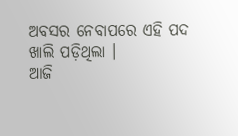ଅବସର ନେବାପରେ ଏହି ପଦ ଖାଲି ପଡ଼ିଥିଲା ।
ଆଜି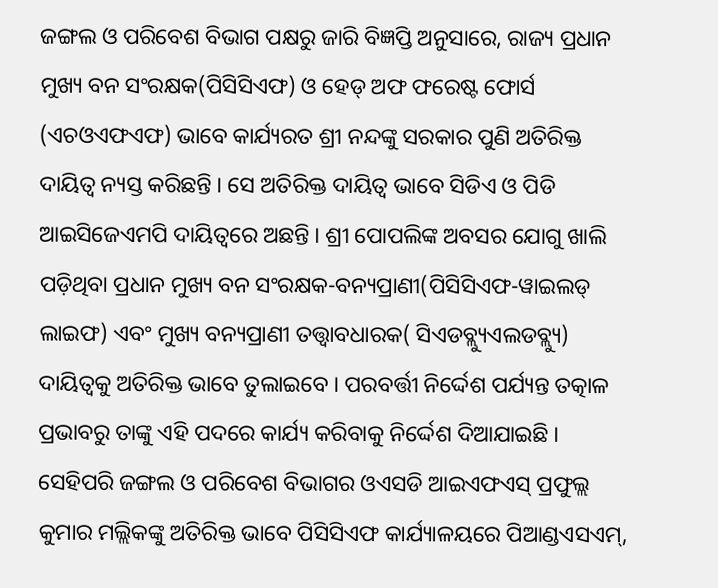ଜଙ୍ଗଲ ଓ ପରିବେଶ ବିଭାଗ ପକ୍ଷରୁ ଜାରି ବିଜ୍ଞପ୍ତି ଅନୁସାରେ, ରାଜ୍ୟ ପ୍ରଧାନ ମୁଖ୍ୟ ବନ ସଂରକ୍ଷକ(ପିସିସିଏଫ) ଓ ହେଡ୍ ଅଫ ଫରେଷ୍ଟ ଫୋର୍ସ (ଏଚଓଏଫଏଫ) ଭାବେ କାର୍ଯ୍ୟରତ ଶ୍ରୀ ନନ୍ଦଙ୍କୁ ସରକାର ପୁଣି ଅତିରିକ୍ତ ଦାୟିତ୍ୱ ନ୍ୟସ୍ତ କରିଛନ୍ତି । ସେ ଅତିରିକ୍ତ ଦାୟିତ୍ୱ ଭାବେ ସିଡିଏ ଓ ପିଡି ଆଇସିଜେଏମପି ଦାୟିତ୍ୱରେ ଅଛନ୍ତି । ଶ୍ରୀ ପୋପଲିଙ୍କ ଅବସର ଯୋଗୁ ଖାଲି ପଡ଼ିଥିବା ପ୍ରଧାନ ମୁଖ୍ୟ ବନ ସଂରକ୍ଷକ-ବନ୍ୟପ୍ରାଣୀ(ପିସିସିଏଫ-ୱାଇଲଡ୍ ଲାଇଫ) ଏବଂ ମୁଖ୍ୟ ବନ୍ୟପ୍ରାଣୀ ତତ୍ତ୍ୱାବଧାରକ( ସିଏଡବ୍ଲ୍ୟୁଏଲଡବ୍ଲ୍ୟୁ) ଦାୟିତ୍ୱକୁ ଅତିରିକ୍ତ ଭାବେ ତୁଲାଇବେ । ପରବର୍ତ୍ତୀ ନିର୍ଦ୍ଦେଶ ପର୍ଯ୍ୟନ୍ତ ତତ୍କାଳ ପ୍ରଭାବରୁ ତାଙ୍କୁ ଏହି ପଦରେ କାର୍ଯ୍ୟ କରିବାକୁ ନିର୍ଦ୍ଦେଶ ଦିଆଯାଇଛି ।
ସେହିପରି ଜଙ୍ଗଲ ଓ ପରିବେଶ ବିଭାଗର ଓଏସଡି ଆଇଏଫଏସ୍ ପ୍ରଫୁଲ୍ଲ କୁମାର ମଲ୍ଲିକଙ୍କୁ ଅତିରିକ୍ତ ଭାବେ ପିସିସିଏଫ କାର୍ଯ୍ୟାଳୟରେ ପିଆଣ୍ଡଏସଏମ୍,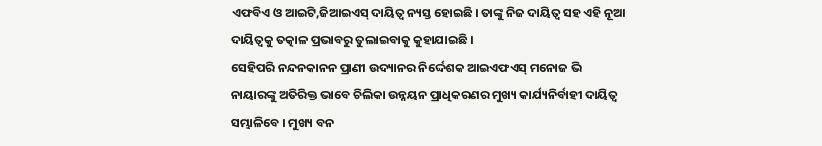ଏଫବିଏ ଓ ଆଇଟି,ଜିଆଇଏସ୍ ଦାୟିତ୍ୱ ନ୍ୟସ୍ତ ହୋଇଛି । ତାଙ୍କୁ ନିଜ ଦାୟିତ୍ୱ ସହ ଏହି ନୂଆ ଦାୟିତ୍ୱକୁ ତତ୍କାଳ ପ୍ରଭାବରୁ ତୁଲାଇବାକୁ କୁହାଯାଇଛି ।
ସେହିପରି ନନ୍ଦନକାନନ ପ୍ରାଣୀ ଉଦ୍ୟାନର ନିର୍ଦ୍ଦେଶକ ଆଇଏଫଏସ୍ ମନୋଜ ଭି ନାୟାରଙ୍କୁ ଅତିରିକ୍ତ ଭାବେ ଚିଲିକା ଉନ୍ନୟନ ପ୍ରାଧିକରଣର ମୁଖ୍ୟ କାର୍ଯ୍ୟନିର୍ବାହୀ ଦାୟିତ୍ୱ ସମ୍ଭାଳିବେ । ମୁଖ୍ୟ ବନ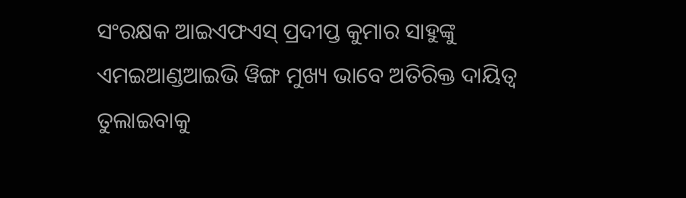ସଂରକ୍ଷକ ଆଇଏଫଏସ୍ ପ୍ରଦୀପ୍ତ କୁମାର ସାହୁଙ୍କୁ ଏମଇଆଣ୍ଡଆଇଭି ୱିଙ୍ଗ ମୁଖ୍ୟ ଭାବେ ଅତିରିକ୍ତ ଦାୟିତ୍ୱ ତୁଲାଇବାକୁ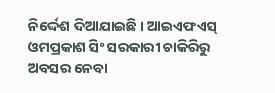ନିର୍ଦ୍ଦେଶ ଦିଆଯାଇଛି । ଆଇଏଫଏସ୍ ଓମପ୍ରକାଶ ସିଂ ସରକାରୀ ଚାକିରିରୁ ଅବସର ନେବା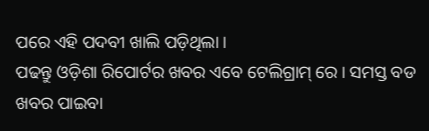ପରେ ଏହି ପଦବୀ ଖାଲି ପଡ଼ିଥିଲା ।
ପଢନ୍ତୁ ଓଡ଼ିଶା ରିପୋର୍ଟର ଖବର ଏବେ ଟେଲିଗ୍ରାମ୍ ରେ। ସମସ୍ତ ବଡ ଖବର ପାଇବା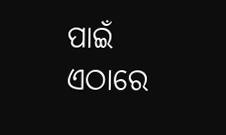ପାଇଁ ଏଠାରେ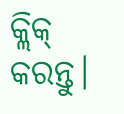କ୍ଲିକ୍ କରନ୍ତୁ।